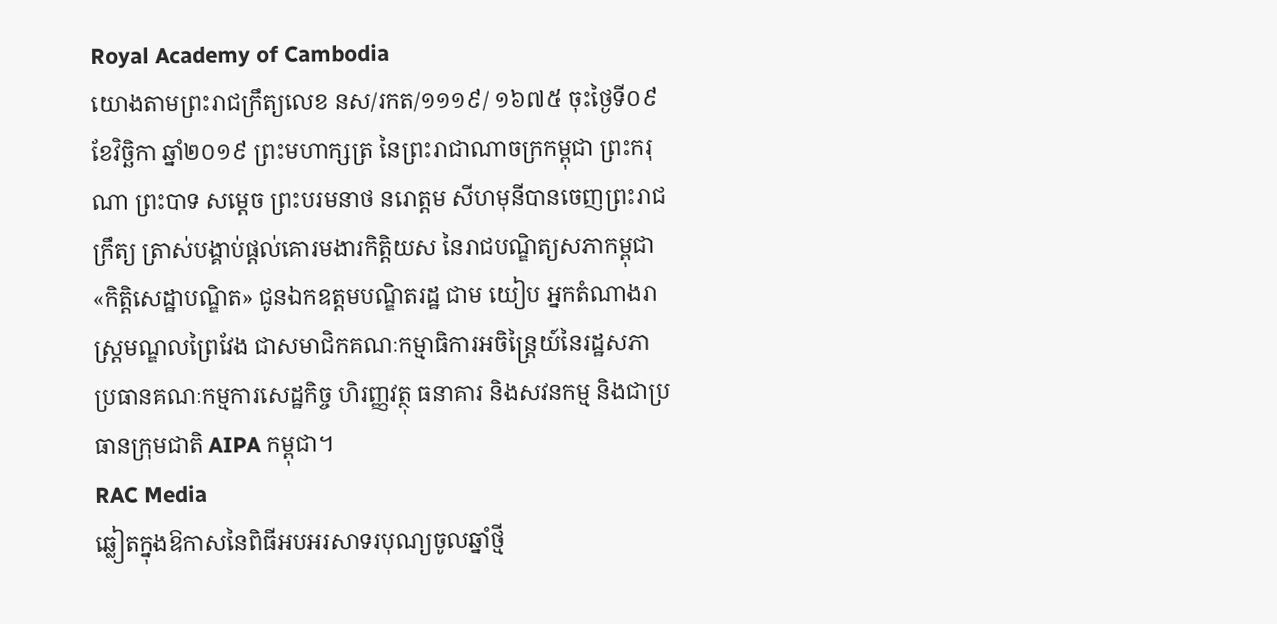Royal Academy of Cambodia
យោងតាមព្រះរាជក្រឹត្យលេខ នស/រកត/១១១៩/ ១៦៧៥ ចុះថ្ងៃទី០៩ ខែវិច្ឆិកា ឆ្នាំ២០១៩ ព្រះមហាក្សត្រ នៃព្រះរាជាណាចក្រកម្ពុជា ព្រះករុណា ព្រះបាទ សម្តេច ព្រះបរមនាថ នរោត្តម សីហមុនីបានចេញព្រះរាជក្រឹត្យ ត្រាស់បង្គាប់ផ្តល់គោរមងារកិត្តិយស នៃរាជបណ្ឌិត្យសភាកម្ពុជា «កិត្តិសេដ្ឋាបណ្ឌិត» ជូនឯកឧត្តមបណ្ឌិតរដ្ឋ ជាម យៀប អ្នកតំណាងរាស្រ្តមណ្ឌលព្រៃវែង ជាសមាជិកគណៈកម្មាធិការអចិន្ត្រៃយ៍នៃរដ្ឋសភា ប្រធានគណៈកម្មការសេដ្ឋកិច្ច ហិរញ្ញវត្ថុ ធនាគារ និងសវនកម្ម និងជាប្រធានក្រុមជាតិ AIPA កម្ពុជា។
RAC Media
ឆ្លៀតក្នុងឱកាសនៃពិធីអបអរសាទរបុណ្យចូលឆ្នាំថ្មី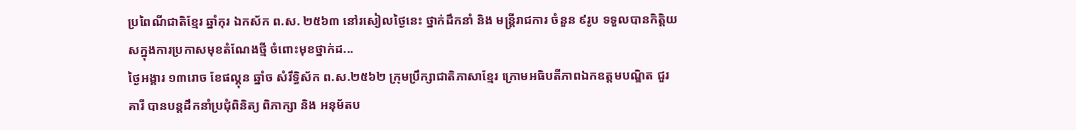ប្រពៃណីជាតិខ្មែរ ឆ្នាំកុរ ឯកស័ក ព.ស. ២៥៦៣ នៅរសៀលថ្ងៃនេះ ថ្នាក់ដឹកនាំ និង មន្ត្រីរាជការ ចំនួន ៩រូប ទទួលបានកិត្តិយសក្នុងការប្រកាសមុខតំណែងថ្មី ចំពោះមុខថ្នាក់ដ...
ថ្ងៃអង្គារ ១៣រោច ខែផល្គុន ឆ្នាំច សំរឹទ្ធិស័ក ព.ស.២៥៦២ ក្រុមប្រឹក្សាជាតិភាសាខ្មែរ ក្រោមអធិបតីភាពឯកឧត្តមបណ្ឌិត ជួរ គារី បានបន្តដឹកនាំប្រជុំពិនិត្យ ពិភាក្សា និង អនុម័តប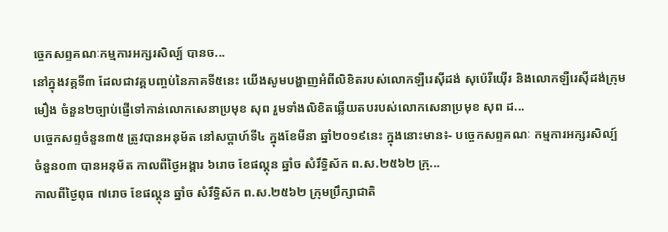ច្ចេកសព្ទគណៈកម្មការអក្សរសិល្ប៍ បានច...
នៅក្នុងវគ្គទី៣ ដែលជាវគ្គបញ្ចប់នៃភាគទី៥នេះ យើងសូមបង្ហាញអំពីលិខិតរបស់លោកឡឺរេស៊ីដង់ សុប៉េរីយ៉ើរ និងលោកឡឺរេស៊ីដង់ក្រុមមឿង ចំនួន២ច្បាប់ផ្ញើទៅកាន់លោកសេនាប្រមុខ សុព រួមទាំងលិខិតឆ្លើយតបរបស់លោកសេនាប្រមុខ សុព ដ...
បច្ចេកសព្ទចំនួន៣៥ ត្រូវបានអនុម័ត នៅសប្តាហ៍ទី៤ ក្នុងខែមីនា ឆ្នាំ២០១៩នេះ ក្នុងនោះមាន៖- បច្ចេកសព្ទគណៈ កម្មការអក្សរសិល្ប៍ ចំនួន០៣ បានអនុម័ត កាលពីថ្ងៃអង្គារ ៦រោច ខែផល្គុន ឆ្នាំច សំរឹទ្ធិស័ក ព.ស.២៥៦២ ក្រុ...
កាលពីថ្ងៃពុធ ៧រោច ខែផល្គុន ឆ្នាំច សំរឹទ្ធិស័ក ព.ស.២៥៦២ ក្រុមប្រឹក្សាជាតិ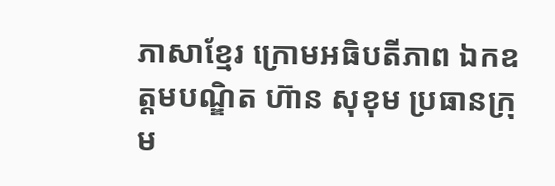ភាសាខ្មែរ ក្រោមអធិបតីភាព ឯកឧត្តមបណ្ឌិត ហ៊ាន សុខុម ប្រធានក្រុម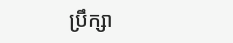ប្រឹក្សា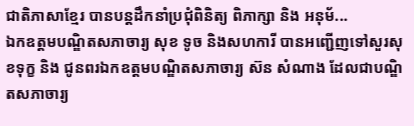ជាតិភាសាខ្មែរ បានបន្តដឹកនាំប្រជុំពិនិត្យ ពិភាក្សា និង អនុម័...
ឯកឧត្តមបណ្ឌិតសភាចារ្យ សុខ ទូច និងសហការី បានអញ្ជើញទៅសួរសុខទុក្ខ និង ជូនពរឯកឧត្តមបណ្ឌិតសភាចារ្យ ស៊ន សំណាង ដែលជាបណ្ឌិតសភាចារ្យ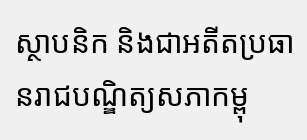ស្ថាបនិក និងជាអតីតប្រធានរាជបណ្ឌិត្យសភាកម្ពុ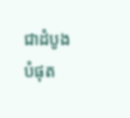ជាដំបូងបំផុត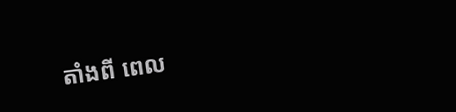តាំងពី ពេល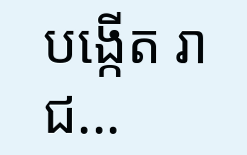បង្កើត រាជ...